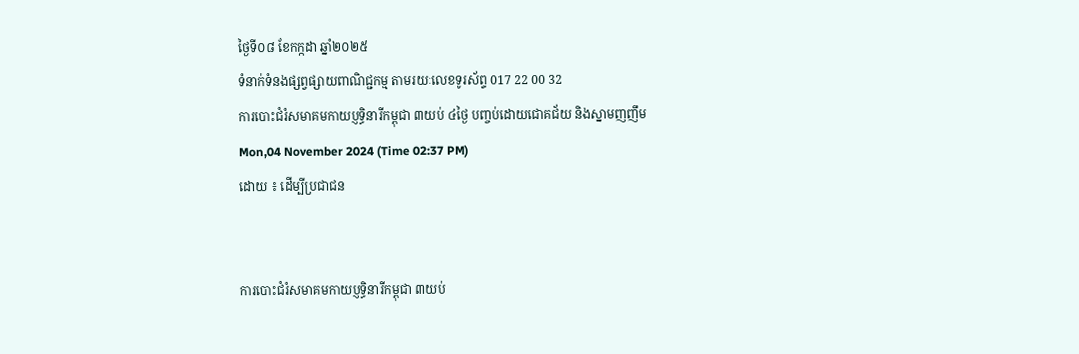ថ្ងៃទី០៨ ខែកក្កដា ឆ្នាំ២០២៥
ទំនាក់ទំនងផ្សព្វផ្សាយពាណិជ្ជកម្ម តាមរយៈលេខទូរស័ព្ទ 017 22 00 32
ការបោះជំរំសមាគមកាយប្ញទ្ធិនារីកម្ពុជា ៣យប់ ៤ថ្ងៃ បញ្ចប់ដោយជោគជ័យ និងស្នាមញញឹម
Mon,04 November 2024 (Time 02:37 PM)
ដោយ ៖ ដើម្បីប្រជាជន


ការបោះជំរំសមាគមកាយប្ញទ្ធិនារីកម្ពុជា ៣យប់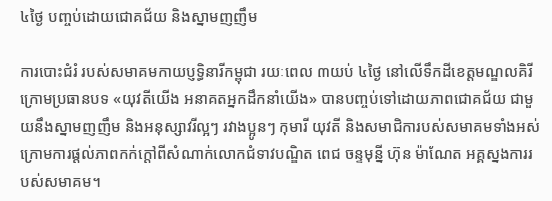៤ថ្ងៃ បញ្ចប់ដោយជោគជ័យ និងស្នាមញញឹម

ការបោះជំរំ របស់សមាគមកាយប្ញទ្ធិនារីកម្ពុជា រយៈពេល ៣យប់ ៤ថ្ងៃ នៅលើទឹកដីខេត្តមណ្ឌលគិរី ក្រោមប្រធានបទ «យុវតីយើង អនាគតអ្នកដឹកនាំយើង» បានបញ្ចប់ទៅដោយភាពជោគជ័យ ជាមួយនឹងស្នាមញញឹម និងអនុស្សាវរីល្អៗ រវាងប្អូនៗ កុមារី យុវតី និងសមាជិការបស់សមាគមទាំងអស់ ក្រោមការផ្ដល់ភាពកក់ក្ដៅពីសំណាក់លោកជំទាវបណ្ឌិត ពេជ ចន្ទមុន្នី ហ៊ុន ម៉ាណែត អគ្គស្នងការរបស់សមាគម។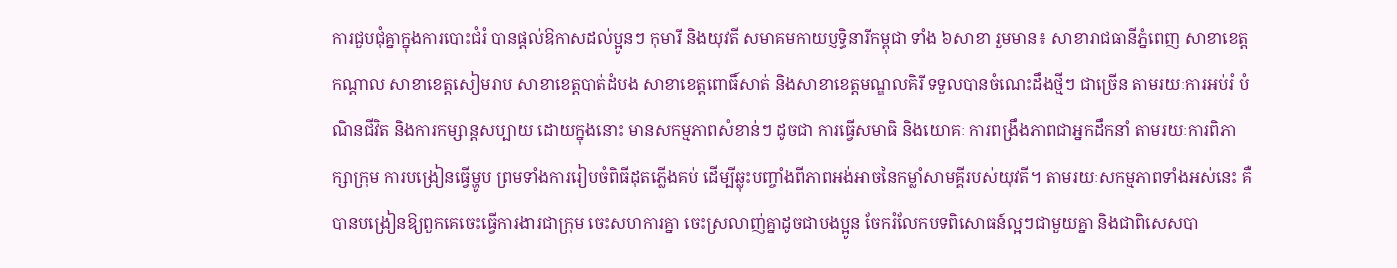ការជួបជុំគ្នាក្នុងការបោះជំរំ បានផ្ដល់ឱកាសដល់ប្អូនៗ កុមារី និងយុវតី សមាគមកាយប្ញទ្ធិនារីកម្ពុជា ទាំង ៦សាខា រួមមាន៖ សាខារាជធានីភ្នំពេញ សាខាខេត្តកណ្ដាល សាខាខេត្តសៀមរាប សាខាខេត្តបាត់ដំបង សាខាខេត្តពោធិ៍សាត់ និងសាខាខេត្តមណ្ឌលគិរី ទទួលបានចំណេះដឹងថ្មីៗ ជាច្រើន តាមរយៈការអប់រំ បំណិនជីវិត និងការកម្សាន្តសប្បាយ ដោយក្នុងនោះ មានសកម្មភាពសំខាន់ៗ ដូចជា ការធ្វើសមាធិ និងយោគៈ ការពង្រឹងភាពជាអ្នកដឹកនាំ តាមរយៈការពិភាក្សាក្រុម ការបង្រៀនធ្វើម្ហូប ព្រមទាំងការរៀបចំពិធីដុតភ្លើងគប់ ដើម្បីឆ្លុះបញ្ចាំងពីភាពអង់អាចនៃកម្លាំសាមគ្គីរបស់យុវតី។ តាមរយៈសកម្មភាពទាំងអស់នេះ គឺបានបង្រៀនឱ្យពួកគេចេះធ្វើការងារជាក្រុម ចេះសហការគ្នា ចេះស្រលាញ់គ្នាដូចជាបងប្អូន ចែករំលែកបទពិសោធន៍ល្អៗជាមួយគ្នា និងជាពិសេសបា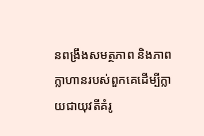នពង្រឹងសមត្ថភាព និងភាពក្លាហានរបស់ពួកគេដើម្បីក្លាយជាយុវតីគំរូ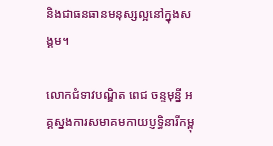និងជាធនធានមនុស្សល្អនៅក្នុងសង្គម។

លោកជំទាវបណ្ឌិត ពេជ ចន្ទមុន្នី អគ្គស្នងការសមាគមកាយប្ញទ្ធិនារីកម្ពុ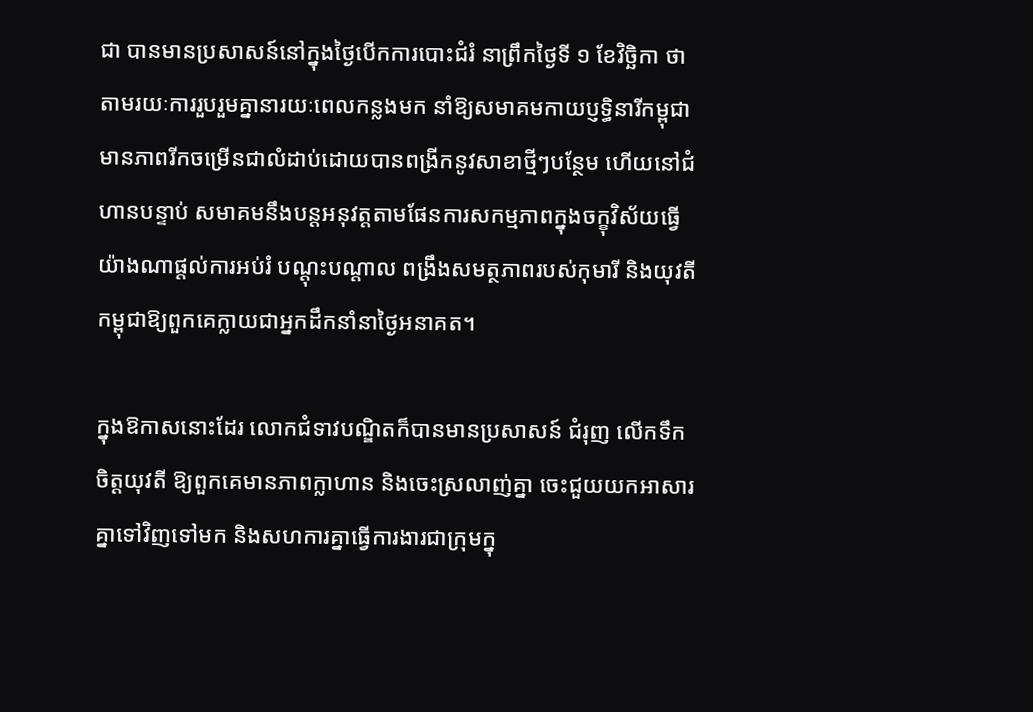ជា បានមានប្រសាសន៍នៅក្នុងថ្ងៃបើកការបោះជំរំ នាព្រឹកថ្ងៃទី ១ ខែវិច្ឆិកា ថា តាមរយៈការរួបរួមគ្នានារយៈពេលកន្លងមក នាំឱ្យសមាគមកាយប្ញទ្ធិនារីកម្ពុជាមានភាពរីកចម្រើនជាលំដាប់ដោយបានពង្រីកនូវសាខាថ្មីៗបន្ថែម ហើយនៅជំហានបន្ទាប់ សមាគមនឹងបន្តអនុវត្តតាមផែនការសកម្មភាពក្នុងចក្ខុវិស័យធ្វើយ៉ាងណាផ្ដល់ការអប់រំ បណ្ដុះបណ្ដាល ពង្រឹងសមត្ថភាពរបស់កុមារី និងយុវតីកម្ពុជាឱ្យពួកគេក្លាយជាអ្នកដឹកនាំនាថ្ងៃអនាគត។

ក្នុងឱកាសនោះដែរ លោកជំទាវបណ្ឌិតក៏បានមានប្រសាសន៍ ជំរុញ លើកទឹកចិត្តយុវតី ឱ្យពួកគេមានភាពក្លាហាន និងចេះស្រលាញ់គ្នា ចេះជួយយកអាសារគ្នាទៅវិញទៅមក និងសហការគ្នាធ្វើការងារជាក្រុមក្នុ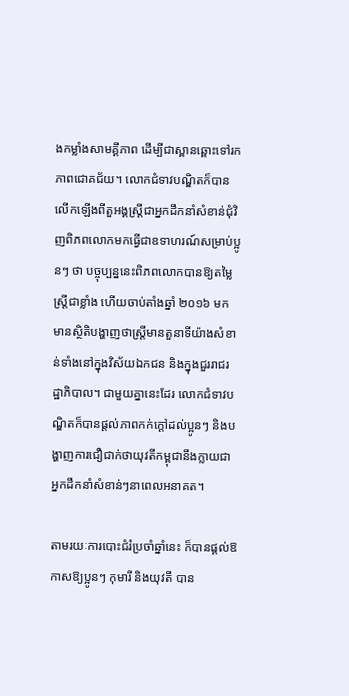ងកម្លាំងសាមគ្គីភាព ដើម្បីជាស្ពានឆ្ពោះទៅរកភាពជោគជ័យ។ លោកជំទាវបណ្ឌិតក៏បានលើកឡើងពីតួអង្គស្រ្តីជាអ្នកដឹកនាំសំខាន់ជុំវិញពិភពលោកមកធ្វើជាឧទាហរណ៍សម្រាប់ប្អូនៗ ថា បច្ចុប្បន្ននេះពិភពលោកបានឱ្យតម្លៃស្រ្តីជាខ្លាំង ហើយចាប់តាំងឆ្នាំ ២០១៦ មក មានស្ថិតិបង្ហាញថាស្រ្តីមានតួនាទីយ៉ាងសំខាន់ទាំងនៅក្នុងវិស័យឯកជន និងក្នុងជួររាជរដ្ឋាភិបាល។ ជាមួយគ្នានេះដែរ លោកជំទាវបណ្ឌិតក៏បានផ្ដល់ភាពកក់ក្ដៅដល់ប្អូនៗ និងបង្ហាញការជឿជាក់ថាយុវតីកម្ពុជានឹងក្លាយជាអ្នកដឹកនាំសំខាន់ៗនាពេលអនាគត។

តាមរយៈការបោះជំរំប្រចាំឆ្នាំនេះ ក៏បានផ្ដល់ឱកាសឱ្យប្អូនៗ កុមារី និងយុវតី បាន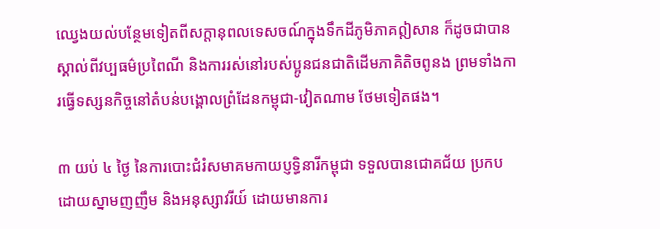ឈ្វេងយល់បន្ថែមទៀតពីសក្ដានុពលទេសចណ៍ក្នុងទឹកដីភូមិភាគឦសាន ក៏ដូចជាបានស្គាល់ពីវប្បធម៌ប្រពៃណី និងការរស់នៅរបស់ប្អូនជនជាតិដើមភាគិតិចពូនង ព្រមទាំងការធ្វើទស្សនកិច្ចនៅតំបន់បង្គោលព្រំដែនកម្ពុជា-វៀតណាម ថែមទៀតផង។

៣ យប់ ៤ ថ្ងៃ នៃការបោះជំរំសមាគមកាយប្ញទ្ធិនារីកម្ពុជា ទទួលបានជោគជ័យ ប្រកបដោយស្នាមញញឹម និងអនុស្សាវរីយ៍ ដោយមានការ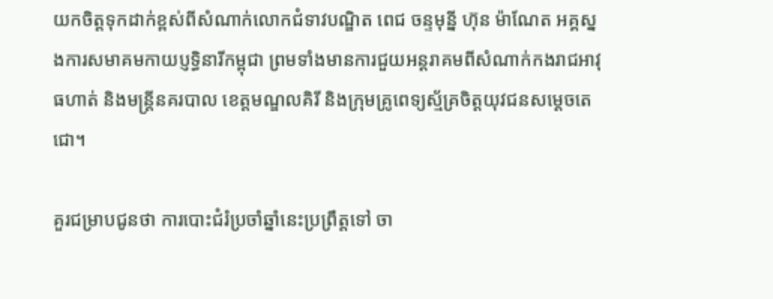យកចិត្តទុកដាក់ខ្ពស់ពីសំណាក់លោកជំទាវបណ្ឌិត ពេជ ចន្ទមុន្នី ហ៊ុន ម៉ាណែត អគ្គស្នងការសមាគមកាយប្ញទ្ធិនារីកម្ពុជា ព្រមទាំងមានការជួយអន្តរាគមពីសំណាក់កងរាជអាវុធហាត់ និងមន្រ្តីនគរបាល ខេត្តមណ្ឌលគិរី និងក្រុមគ្រូពេទ្យស្ម័គ្រចិត្តយុវជនសម្ដេចតេជោ។

គួរជម្រាបជូនថា ការបោះជំរំប្រចាំឆ្នាំនេះប្រព្រឹត្តទៅ ចា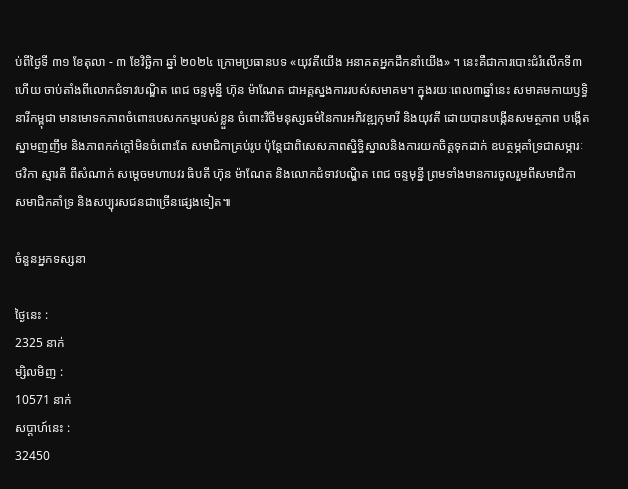ប់ពីថ្ងៃទី ៣១ ខែតុលា - ៣ ខែវិច្ឆិកា ឆ្នាំ ២០២៤ ក្រោមប្រធានបទ «យុវតីយើង អនាគតអ្នកដឹកនាំយើង» ។ នេះគឺជាការបោះជំរំលើកទី៣ហើយ ចាប់តាំងពីលោកជំទាវបណ្ឌិត ពេជ ចន្ទមុន្នី ហ៊ុន ម៉ាណែត ជាអគ្គស្នងការរបស់សមាគម។ ក្នុងរយៈពេល៣ឆ្នាំនេះ សមាគមកាយឫទ្ធិនារីកម្ពុជា មានមោទកភាពចំពោះបេសកកម្មរបស់ខ្លួន ចំពោះវិថីមនុស្សធម៌នៃការអភិវឌ្ឍកុមារី និងយុវតី ដោយបានបង្កើនសមត្ថភាព បង្កើតស្នាមញញឹម និងភាពកក់ក្តៅមិនចំពោះតែ សមាជិកាគ្រប់រូប ប៉ុន្តែជាពិសេសភាពស្និទ្ធិស្នាលនិងការយកចិត្តទុកដាក់ ឧបត្ថម្ភគាំទ្រជាសម្ភារៈ ថវិកា ស្មារតី ពីសំណាក់ សម្តេចមហាបវរ ធិបតី ហ៊ុន ម៉ាណែត និងលោកជំទាវបណ្ឌិត ពេជ ចន្ទមុន្នី ព្រមទាំងមានការចូលរួមពីសមាជិកា សមាជិកគាំទ្រ និងសប្បុរសជនជាច្រើនផ្សេងទៀត៕

ចំនួនអ្នកទស្សនា

ថ្ងៃនេះ :
2325 នាក់
ម្សិលមិញ :
10571 នាក់
សប្តាហ៍នេះ :
32450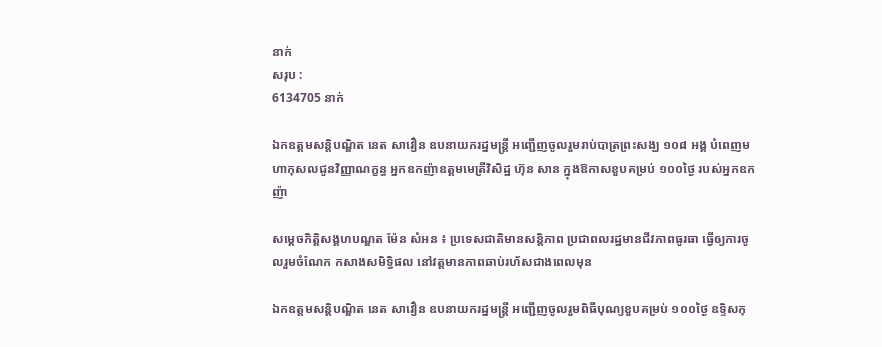នាក់
សរុប :
6134705 នាក់

ឯកឧត្តមសន្តិបណ្ឌិត នេត សាវឿន ឧបនាយករដ្នមន្ត្រី អញ្ជើញចូលរួមរាប់បាត្រព្រះសង្ឃ ១០៨ អង្គ បំពេញមហាកុសលជូនវិញ្ញាណក្ខន្ធ អ្នកឧកញ៉ាឧត្តមមេត្រីវិសិដ្ឋ ហ៊ុន សាន ក្នុងឱកាសខួបគម្រប់ ១០០ថ្ងៃ របស់អ្នកឧកញ៉ា

សម្តេចកិត្តិសង្គហបណ្ឌត ម៉ែន សំអន ៖ ប្រទេសជាតិមានសន្តិភាព ប្រជាពលរដ្ឋមានជីវភាពធូរធា ធ្វើឲ្យការចូលរួមចំណែក កសាងសមិទ្ធិផល នៅវត្តមានភាពឆាប់រហ័សជាងពេលមុន

ឯកឧត្តមសន្តិបណ្ឌិត នេត សាវឿន ឧបនាយករដ្នមន្ត្រី អញ្ជើញចូលរួមពិធីបុណ្យខួបគម្រប់ ១០០ថ្ងៃ ឧទ្ទិសកុ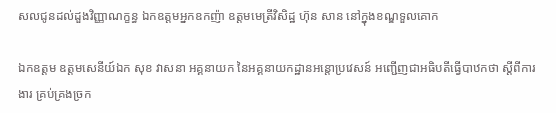សលជូនដល់ដួងវិញ្ញាណក្ខន្ធ ឯកឧត្តមអ្នកឧកញ៉ា ឧត្តមមេត្រីវិសិដ្ឋ ហ៊ុន សាន នៅក្នុងខណ្ឌទួលគោក

ឯកឧត្តម ឧត្តមសេនីយ៍ឯក សុខ វាសនា អគ្គនាយក នៃអគ្គនាយកដ្ឋានអន្តោប្រវេសន៍ អញ្ជើញជាអធិបតីធ្វើបាឋកថា ស្ដីពីការងារ គ្រប់គ្រងច្រក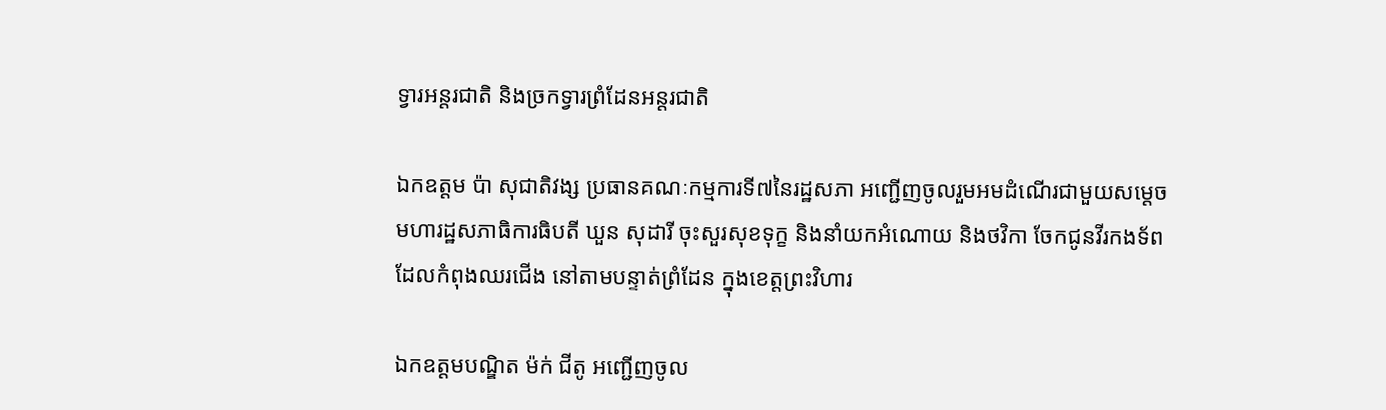ទ្វារអន្តរជាតិ និងច្រកទ្វារព្រំដែនអន្តរជាតិ

ឯកឧត្តម ប៉ា សុជាតិវង្ស ប្រធានគណៈកម្មការទី៧នៃរដ្ឋសភា អញ្ជើញចូលរួមអមដំណើរជាមួយសម្តេចមហារដ្ឋសភាធិការធិបតី ឃួន សុដារី ចុះសួរសុខទុក្ខ និងនាំយកអំណោយ និងថវិកា ចែកជូនវីរកងទ័ព ដែលកំពុងឈរជើង នៅតាមបន្ទាត់ព្រំដែន ក្នុងខេត្តព្រះវិហារ

ឯកឧត្តមបណ្ឌិត ម៉ក់ ជីតូ អញ្ជើញចូល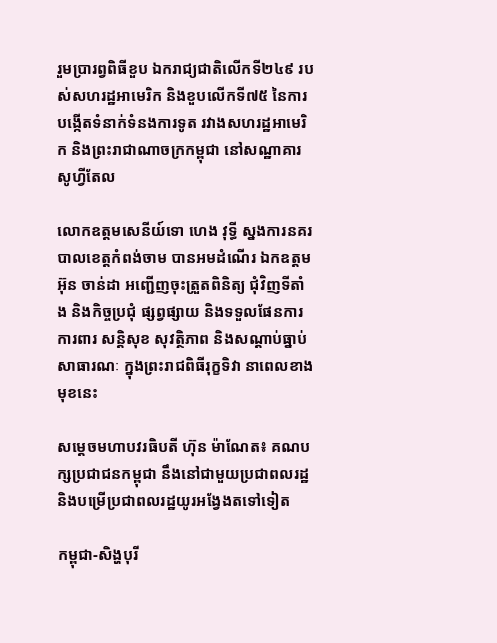រួមប្រារព្វពិធីខួប ឯករាជ្យជាតិលើកទី២៤៩ របស់សហរដ្ឋអាមេរិក និងខួបលើកទី៧៥ នៃការបង្កើតទំនាក់ទំនងការទូត រវាងសហរដ្ឋអាមេរិក និងព្រះរាជាណាចក្រកម្ពុជា នៅសណ្ឋាគារសូហ្វីតែល

លោកឧត្តមសេនីយ៍ទោ ហេង វុទ្ធី ស្នងការនគរបាលខេត្តកំពង់ចាម បានអមដំណើរ ឯកឧត្តម អ៊ុន ចាន់ដា អញ្ជើញចុះត្រួតពិនិត្យ ជុំវិញទីតាំង និងកិច្ចប្រជុំ ផ្សព្វផ្សាយ និងទទួលផែនការ ការពារ សន្តិសុខ សុវត្ថិភាព និងសណ្តាប់ធ្នាប់ សាធារណៈ ក្នុងព្រះរាជពិធីរុក្ខទិវា នាពេលខាងមុខនេះ

សម្តេចមហាបវរធិបតី ហ៊ុន ម៉ាណែត៖ គណបក្សប្រជាជនកម្ពុជា នឹងនៅជាមួយប្រជាពលរដ្ឋ និងបម្រើប្រជាពលរដ្ឋយូរអង្វែងតទៅទៀត

កម្ពុជា-សិង្ហបុរី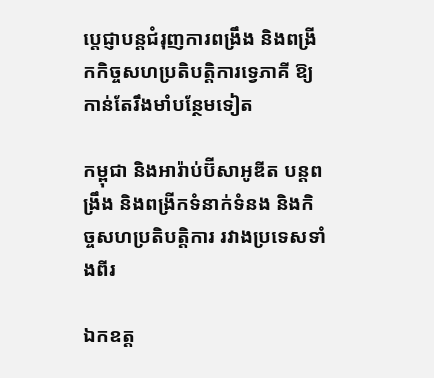ប្ដេជ្ញាបន្តជំរុញការពង្រឹង និងពង្រីកកិច្ចសហប្រតិបត្តិការទ្វេភាគី ឱ្យកាន់តែរឹងមាំបន្ថែមទៀត

កម្ពុជា និងអារ៉ាប់ប៊ីសាអូឌីត បន្តពង្រឹង និងពង្រីកទំនាក់ទំនង និងកិច្ចសហប្រតិបត្តិការ រវាងប្រទេសទាំងពីរ

ឯកឧត្ត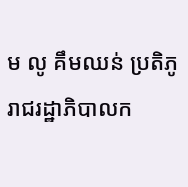ម លូ គឹមឈន់ ប្រតិភូរាជរដ្ឋាភិបាលក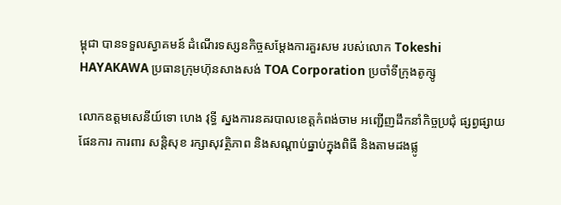ម្ពុជា បានទទួលស្វាគមន៍ ដំណើរទស្សនកិច្ចសម្តែងការគួរសម របស់លោក Tokeshi HAYAKAWA ប្រធានក្រុមហ៊ុនសាងសង់ TOA Corporation ប្រចាំទីក្រុងតូក្សូ

លោកឧត្តមសេនីយ៍ទោ ហេង វុទ្ធី ស្នងការនគរបាលខេត្តកំពង់ចាម អញ្ជើញដឹកនាំកិច្ចប្រជុំ ផ្សព្វផ្សាយផែនការ ការពារ សន្តិសុខ រក្សាសុវត្ថិភាព និងសណ្តាប់ធ្នាប់ក្នុងពិធី និងតាមដងផ្លូ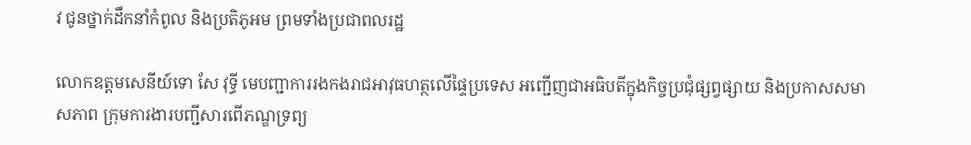វ ជូនថ្នាក់ដឹកនាំកំពូល និងប្រតិភូអម ព្រមទាំងប្រជាពលរដ្ឋ

លោកឧត្តមសេនីយ៍ទោ សែ វុទ្ធី មេបញ្ជាការរងកងរាជអាវុធហត្ថលើផ្ទៃប្រទេស អញ្ជើញជាអធិបតីក្នុងកិច្ចប្រជុំផ្សព្វផ្សាយ និងប្រកាសសមាសភាព ក្រុមការងារបញ្ជីសារពើភណ្ឌទ្រព្យ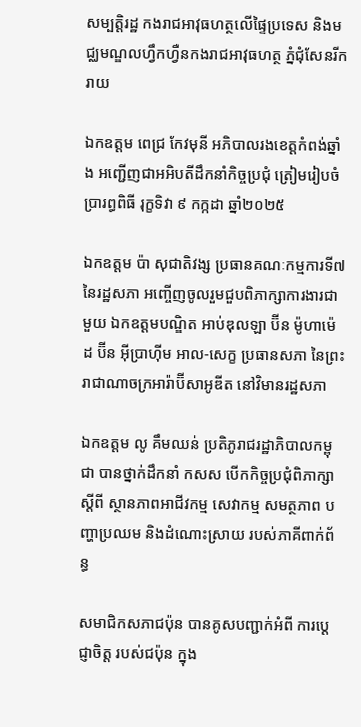សម្បត្តិរដ្ឋ កងរាជអាវុធហត្ថលើផ្ទៃប្រទេស និងមជ្ឈមណ្ឌលហ្វឹកហ្វឺនកងរាជអាវុធហត្ថ ភ្នំជុំសែនរីករាយ

ឯកឧត្តម ពេជ្រ កែវមុនី អភិបាលរងខេត្ដកំពង់ឆ្នាំង អញ្ជើញជាអអិបតីដឹកនាំកិច្ចប្រជុំ ត្រៀមរៀបចំប្រារព្ធពិធី រុក្ខទិវា ៩ កក្កដា ឆ្នាំ២០២៥

ឯកឧត្តម ប៉ា សុជាតិវង្ស ប្រធានគណៈកម្មការទី៧ នៃរដ្ឋសភា អញ្ចើញចូលរួមជួបពិភាក្សាការងារជាមួយ ឯកឧត្តមបណ្ឌិត អាប់ឌុលឡា ប៊ីន ម៉ូហាម៉េដ ប៊ីន អ៊ីប្រាហ៊ីម អាល-សេក្ខ ប្រធានសភា នៃព្រះរាជាណាចក្រអារ៉ាប៊ីសាអូឌីត នៅវិមានរដ្ឋសភា

ឯកឧត្តម លូ គឹមឈន់ ប្រតិភូរាជរដ្ឋាភិបាលកម្ពុជា បានថ្នាក់ដឹកនាំ កសស បើកកិច្ចប្រជុំពិភាក្សាស្តីពី ស្ថានភាពអាជីវកម្ម សេវាកម្ម សមត្ថភាព បញ្ហាប្រឈម និងដំណោះស្រាយ របស់ភាគីពាក់ព័ន្ធ

សមាជិកសភាជប៉ុន បានគូសបញ្ជាក់អំពី ការប្ដេជ្ញាចិត្ត របស់ជប៉ុន ក្នុង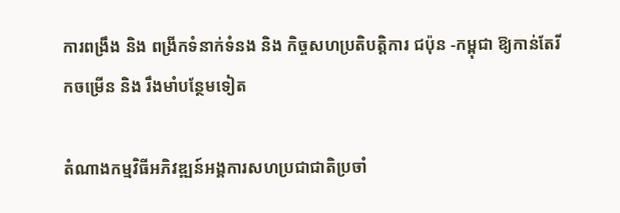ការពង្រឹង និង ពង្រីកទំនាក់ទំនង និង កិច្ចសហប្រតិបត្តិការ ជប៉ុន -កម្ពុជា ឱ្យកាន់តែរីកចម្រេីន និង រឹងមាំបន្ថែមទៀត

តំណាងកម្មវិធីអភិវឌ្ឍន៍អង្គការសហប្រជាជាតិប្រចាំ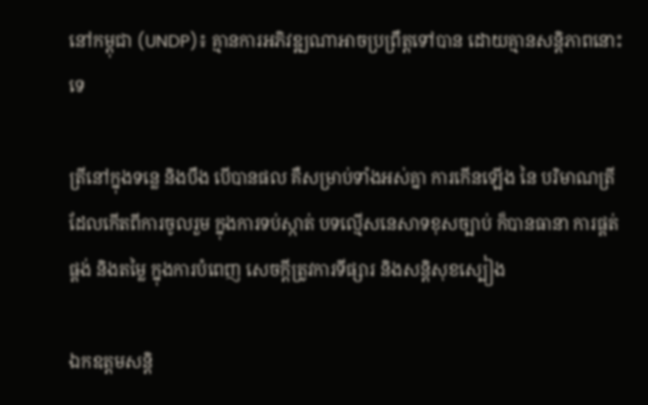នៅកម្ពុជា (UNDP)៖ គ្មានការអភិវឌ្ឍណាអាចប្រព្រឹត្តទៅបាន ដោយគ្មានសន្តិភាពនោះទេ

ត្រីនៅក្នុងទន្លេ និងបឹង បើបានផល គឺសម្រាប់ទាំងអស់គ្នា ការកើនឡើង នៃ បរិមាណត្រី ដែលកើតពីការចូលរួម ក្នុងការទប់ស្កាត់ បទល្មើសនេសាទខុសច្បាប់ ក៏បានធានា ការផ្គត់ផ្គង់ និងតម្លៃ ក្នុងការបំពេញ សេចក្តីត្រូវការទីផ្សារ និងសន្តិសុខស្បៀង

ឯកឧត្តមសន្តិ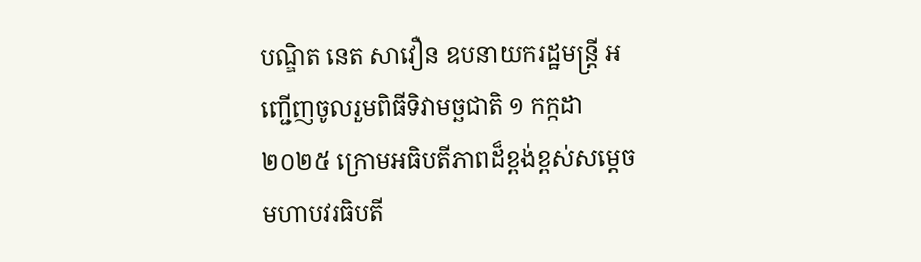បណ្ឌិត នេត សាវឿន ឧបនាយករដ្ឋមន្រ្តី អញ្ជើញចូលរួមពិធីទិវាមច្ឆជាតិ ១ កក្កដា ២០២៥ ក្រោមអធិបតីភាពដ៏ខ្ពង់ខ្ពស់សម្តេចមហាបវរធិបតី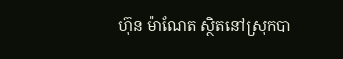ហ៊ុន ម៉ាណែត ស្ថិតនៅស្រុកបា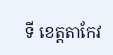ទី ខេត្តតាកែវ